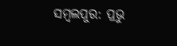ସମ୍ବଲପୁର: ପ୍ରଭୁ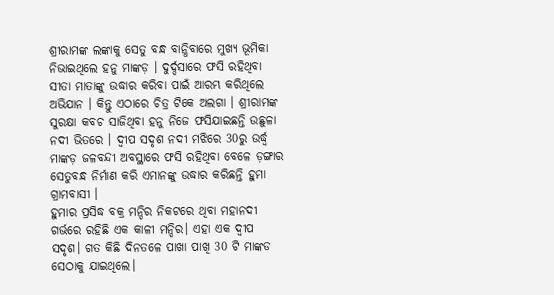ଶ୍ରୀରାମଙ୍କ ଲଙ୍କାକୁ ସେତୁ ବନ୍ଧ ବାନ୍ଧିବାରେ ମୁଖ୍ୟ ଭୂମିକା ନିଭାଇଥିଲେ ହନୁ ମାଙ୍କଡ଼ । ଦୁର୍ଦ୍ଦସାରେ ଫସି ରହିଥିବା ସୀତା ମାତାଙ୍କୁ ଉଦ୍ଧାର କରିବା ପାଇଁ ଆରମ୍ଭ କରିଥିଲେ ଅଭିଯାନ । କିନ୍ତୁ ଏଠାରେ ଚିତ୍ର ଟିକେ ଅଲଗା । ଶ୍ରୀରାମଙ୍କ ସୁରକ୍ଷା କବଚ ସାଜିଥିବା ହନୁ ନିଜେ ଫସିଯାଇଛନ୍ତି ଉଛୁଳା ନଦୀ ଭିତରେ । ଦ୍ବୀପ ସଦୃଶ ନଦୀ ମଝିରେ 30ରୁ ଉର୍ଦ୍ଧ୍ବ ମାଙ୍କଡ଼ ଜଳବନ୍ଦୀ ଅବସ୍ଥାରେ ଫସି ରହିଥିବା ବେଳେ ଡ଼ଙ୍ଗାର ସେତୁବନ୍ଧ ନିର୍ମାଣ କରି ଏମାନଙ୍କୁ ଉଦ୍ଧାର କରିଛନ୍ତି ହୁମା ଗ୍ରାମବାସୀ ।
ହୁମାର ପ୍ରସିଦ୍ଧ ବକ୍ର ମନ୍ଦିର ନିକଟରେ ଥିବା ମହାନଦୀ ଗର୍ଭରେ ରହିଛି ଏକ କାଳୀ ମନ୍ଦିର। ଏହା ଏକ ଦ୍ବୀପ ସଦୃଶ। ଗତ କିଛି ଦିନତଳେ ପାଖା ପାଖି 30 ଟି ମାଙ୍କଡ ସେଠାକୁ ଯାଇଥିଲେ।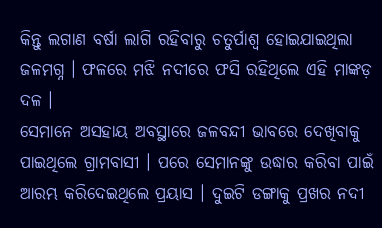କିନ୍ତୁ ଲଗାଣ ବର୍ଷା ଲାଗି ରହିବାରୁ ଚତୁର୍ପାଶ୍ବ ହୋଇଯାଇଥିଲା ଜଳମଗ୍ନ । ଫଳରେ ମଝି ନଦୀରେ ଫସି ରହିଥିଲେ ଏହି ମାଙ୍କଡ଼ ଦଳ ।
ସେମାନେ ଅସହାୟ ଅବସ୍ଥାରେ ଜଳବନ୍ଦୀ ଭାବରେ ଦେଖିବାକୁ ପାଇଥିଲେ ଗ୍ରାମବାସୀ । ପରେ ସେମାନଙ୍କୁ ଉଦ୍ଧାର କରିବା ପାଇଁ ଆରମ୍ଭ କରିଦେଇଥିଲେ ପ୍ରୟାସ । ଦୁଇଟି ଡଙ୍ଗାକୁ ପ୍ରଖର ନଦୀ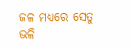ଜଳ ମଧ୍ୟରେ ସେତୁ ଭଳି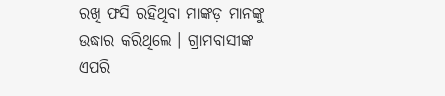ରଖି ଫସି ରହିଥିବା ମାଙ୍କଡ଼ ମାନଙ୍କୁ ଉଦ୍ଧାର କରିଥିଲେ । ଗ୍ରାମବାସୀଙ୍କ ଏପରି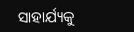ସାହାର୍ଯ୍ୟକୁ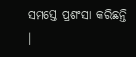ସମସ୍ତେ ପ୍ରଶଂସା କରିଛନ୍ତି ।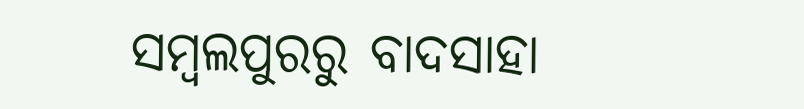ସମ୍ବଲପୁରରୁ ବାଦସାହା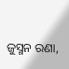ଜୁସ୍ମନ ରଣା,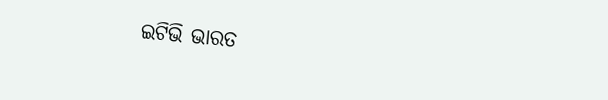ଇଟିଭି ଭାରତ